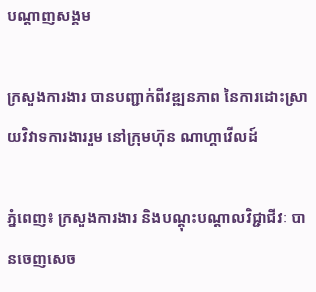បណ្តាញសង្គម

ក្រសួងការងារ បានបញ្ជាក់ពីវឌ្ឍនភាព នៃការដោះស្រាយវិវាទការងាររួម នៅក្រុមហ៊ុន ណាហ្គាវើលដ៍

ភ្នំពេញ៖ ក្រសួងការងារ និងបណ្តុះបណ្តាលវិជ្ជាជីវៈ បានចេញសេច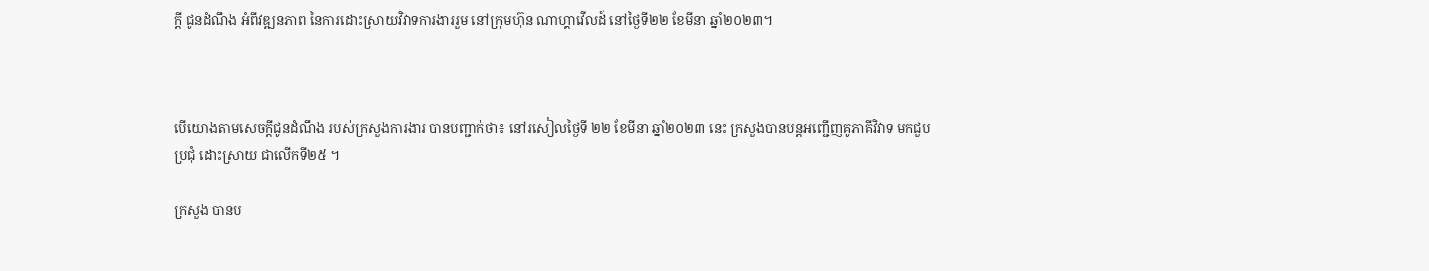ក្តី ជូនដំណឹង អំពីវឌ្ឍនភាព នៃការដោះស្រាយវិវាទការងាររួម នៅក្រុមហ៊ុន ណាហ្គាវើលដ៍ នៅថ្ងៃទី២២ ខែមីនា ឆ្នាំ២០២៣។



បើយោងតាមសេចក្តីជូនដំណឹង របស់ក្រសួងការងារ បានបញ្ជាក់ថា៖ នៅរសៀលថ្ងៃទី ២២ ខែមីនា ឆ្នាំ២០២៣ នេះ ក្រសួងបានបន្តអញ្ជើញគូភាគីវិវាទ មកជួបប្រជុំ ដោះស្រាយ ជាលើកទី២៥ ។

ក្រសួង បានប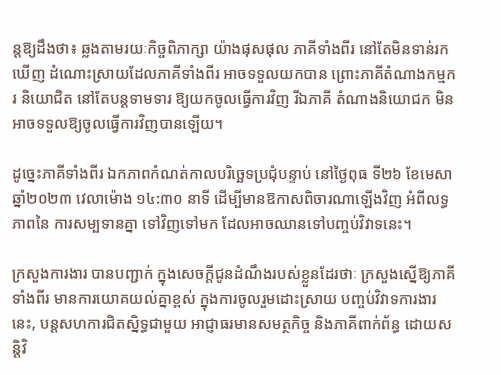ន្តឱ្យដឹងថា៖ ឆ្លងតាមរយៈកិច្ចពិភាក្សា យ៉ាងផុសផុល ភាគីទាំងពីរ នៅតែមិនទាន់រកឃើញ ដំណោះស្រាយដែលភាគីទាំងពីរ អាចទទួលយកបាន ព្រោះភាគីតំណាងកម្មករ និយោជិត នៅតែបន្តទាមទារ ឱ្យយកចូលធ្វើការវិញ រីឯភាគី តំណាងនិយោជក មិនអាចទទួលឱ្យចូលធ្វើការវិញបានឡើយ។

ដូច្នេះភាគីទាំងពីរ ឯកភាពកំណត់កាលបរិច្ឆេទប្រជុំបន្ទាប់ នៅថ្ងៃពុធ ទី២៦ ខែមេសា ឆ្នាំ២០២៣ វេលាម៉ោង ១៤:៣០ នាទី ដើម្បីមានឱកាសពិចារណាឡើងវិញ អំពីលទ្ធភាពនៃ ការសម្បទានគ្នា ទៅវិញទៅមក ដែលអាចឈានទៅបញ្ចប់វិវាទនេះ។

ក្រសួងការងារ បានបញ្ជាក់ ក្នុងសេចក្តីជូនដំណឹងរបស់ខ្លួនដែរថាៈ ក្រសួងស្នើឱ្យភាគី ទាំងពីរ មានការយោគយល់គ្នាខ្ពស់ ក្នុងការចូលរួមដោះស្រាយ បញ្ចប់វិវាទការងារនេះ, បន្តសហការជិតស្និទ្ធជាមួយ អាជ្ញាធរមានសមត្ថកិច្ច និងភាគីពាក់ព័ន្ធ ដោយសន្តិវិ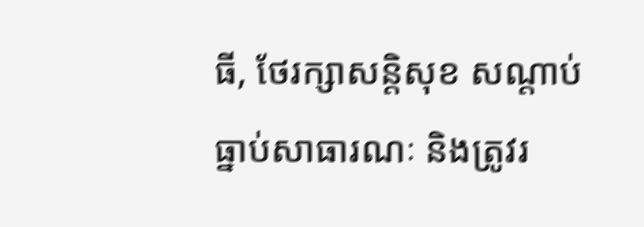ធី, ថែរក្សាសន្តិសុខ សណ្ដាប់ធ្នាប់សាធារណៈ និងត្រូវរ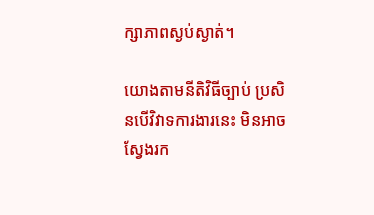ក្សាភាពស្ងប់ស្ងាត់។

យោងតាមនីតិវិធីច្បាប់ ប្រសិនបើវិវាទការងារនេះ មិនអាច ស្វែងរក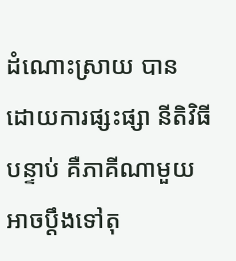ដំណោះស្រាយ បាន ដោយការផ្សះផ្សា នីតិវិធីបន្ទាប់ គឺភាគីណាមួយ អាចប្ដឹងទៅតុ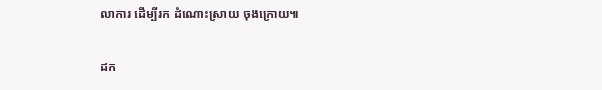លាការ ដើម្បីរក ដំណោះស្រាយ ចុងក្រោយ៕

ដក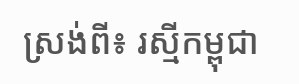ស្រង់ពី៖ រស្មីកម្ពុជា